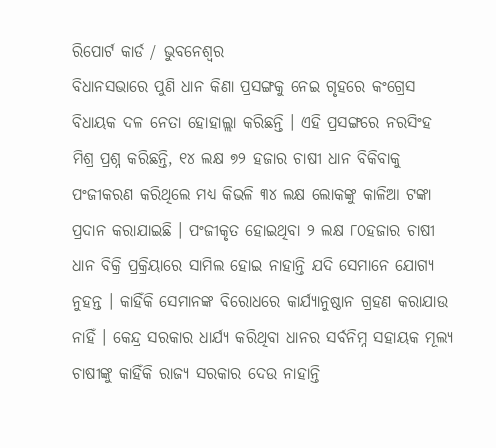ରିପୋର୍ଟ କାର୍ଡ / ଭୁବନେଶ୍ୱର
ବିଧାନସଭାରେ ପୁଣି ଧାନ କିଣା ପ୍ରସଙ୍ଗକୁ ନେଇ ଗୃହରେ କଂଗ୍ରେସ ବିଧାୟକ ଦଳ ନେତା ହୋହାଲ୍ଲା କରିଛନ୍ତି । ଏହି ପ୍ରସଙ୍ଗରେ ନରସିଂହ ମିଶ୍ର ପ୍ରଶ୍ନ କରିଛନ୍ତି, ୧୪ ଲକ୍ଷ ୭୨ ହଜାର ଚାଷୀ ଧାନ ବିକିବାକୁ ପଂଜୀକରଣ କରିଥିଲେ ମଧ୍ୟ କିଭଳି ୩୪ ଲକ୍ଷ ଲୋକଙ୍କୁ କାଳିଆ ଟଙ୍କା ପ୍ରଦାନ କରାଯାଇଛି । ପଂଜୀକୃତ ହୋଇଥିବା ୨ ଲକ୍ଷ ୮୦ହଜାର ଚାଷୀ ଧାନ ବିକ୍ରି ପ୍ରକ୍ରିୟାରେ ସାମିଲ ହୋଇ ନାହାନ୍ତି ଯଦି ସେମାନେ ଯୋଗ୍ୟ ନୁହନ୍ତ । କାହିଁକି ସେମାନଙ୍କ ବିରୋଧରେ କାର୍ଯ୍ୟାନୁଷ୍ଠାନ ଗ୍ରହଣ କରାଯାଉ ନାହିଁ । କେନ୍ଦ୍ର ସରକାର ଧାର୍ଯ୍ୟ କରିଥିବା ଧାନର ସର୍ବନିମ୍ନ ସହାୟକ ମୂଲ୍ୟ ଚାଷୀଙ୍କୁ କାହିଁକି ରାଜ୍ୟ ସରକାର ଦେଉ ନାହାନ୍ତି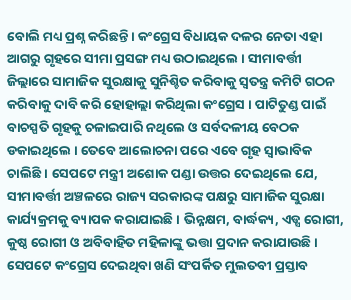ବୋଲି ମଧ୍ୟ ପ୍ରଶ୍ନ କରିଛନ୍ତି । କଂଗ୍ରେସ ବିଧାୟକ ଦଳର ନେତା ଏହା ଆଗରୁ ଗୃହରେ ସୀମା ପ୍ରସଙ୍ଗ ମଧ୍ୟ ଉଠାଇଥିଲେ । ସୀମାବର୍ତ୍ତୀ ଜିଲ୍ଲାରେ ସାମାଜିକ ସୁରକ୍ଷାକୁ ସୁନିଶ୍ଚିତ କରିବାକୁ ସ୍ୱତନ୍ତ୍ର କମିଟି ଗଠନ କରିବାକୁ ଦାବି କରି ହୋହାଲ୍ଲା କରିଥିଲା କଂଗ୍ରେସ । ପାଟିତୁଣ୍ଡ ପାଇଁ ବାଚସ୍ପତି ଗୃହକୁ ଚଳାଇପାରି ନଥିଲେ ଓ ସର୍ବଦଳୀୟ ବେଠକ ଡକାଇଥିଲେ । ତେବେ ଆଲୋଚନା ପରେ ଏବେ ଗୃହ ସ୍ୱାଭାବିକ ଚାଲିଛି । ସେପଟେ ମନ୍ତ୍ରୀ ଅଶୋକ ପଣ୍ଡା ଉତ୍ତର ଦେଇଥିଲେ ଯେ, ସୀମାବର୍ତ୍ତୀ ଅଞ୍ଚଳରେ ରାଜ୍ୟ ସରକାରଙ୍କ ପକ୍ଷରୁ ସାମାଜିକ ସୁରକ୍ଷା କାର୍ଯ୍ୟକ୍ରମକୁ ବ୍ୟାପକ କରାଯାଇଛି । ଭିନ୍ନକ୍ଷମ, ବାର୍ଦ୍ଧକ୍ୟ, ଏଡ୍ସ ରୋଗୀ, କୁଷ୍ଠ ରୋଗୀ ଓ ଅବିବାହିତ ମହିଳାଙ୍କୁ ଭତ୍ତା ପ୍ରଦାନ କରାଯାଉଛି । ସେପଟେ କଂଗ୍ରେସ ଦେଇଥିବା ଖଣି ସଂପର୍କିତ ମୁଲତବୀ ପ୍ରସ୍ତାବ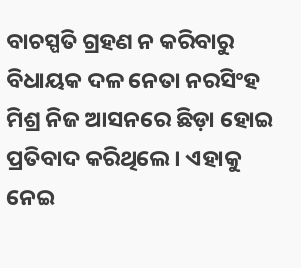ବାଚସ୍ପତି ଗ୍ରହଣ ନ କରିବାରୁ ବିଧାୟକ ଦଳ ନେତା ନରସିଂହ ମିଶ୍ର ନିଜ ଆସନରେ ଛିଡ଼ା ହୋଇ ପ୍ରତିବାଦ କରିଥିଲେ । ଏହାକୁ ନେଇ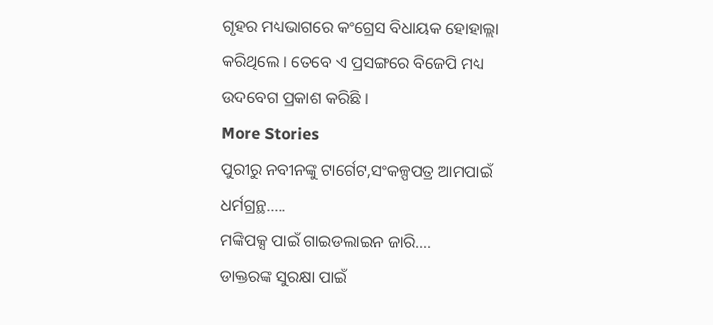ଗୃହର ମଧ୍ୟଭାଗରେ କଂଗ୍ରେସ ବିଧାୟକ ହୋହାଲ୍ଲା କରିଥିଲେ । ତେବେ ଏ ପ୍ରସଙ୍ଗରେ ବିଜେପି ମଧ୍ୟ ଉଦବେଗ ପ୍ରକାଶ କରିଛି ।
More Stories
ପୁରୀରୁ ନବୀନଙ୍କୁ ଟାର୍ଗେଟ,ସଂକଳ୍ପପତ୍ର ଆମପାଇଁ ଧର୍ମଗ୍ରନ୍ଥ…..
ମଙ୍କିପକ୍ସ ପାଇଁ ଗାଇଡଲାଇନ ଜାରି….
ଡାକ୍ତରଙ୍କ ସୁରକ୍ଷା ପାଇଁ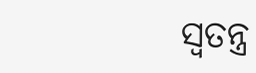ସ୍ବତନ୍ତ୍ର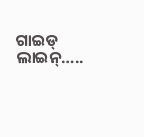ଗାଇଡ୍ ଲାଇନ୍…..